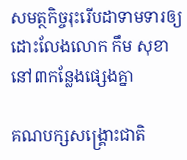សមត្ថកិច្ចរុះរើបដាទាមទារឲ្យដោះលែងលោក កឹម សុខា នៅ៣កន្លែងផ្សេងគ្នា

គណបក្សសង្គ្រោះជាតិ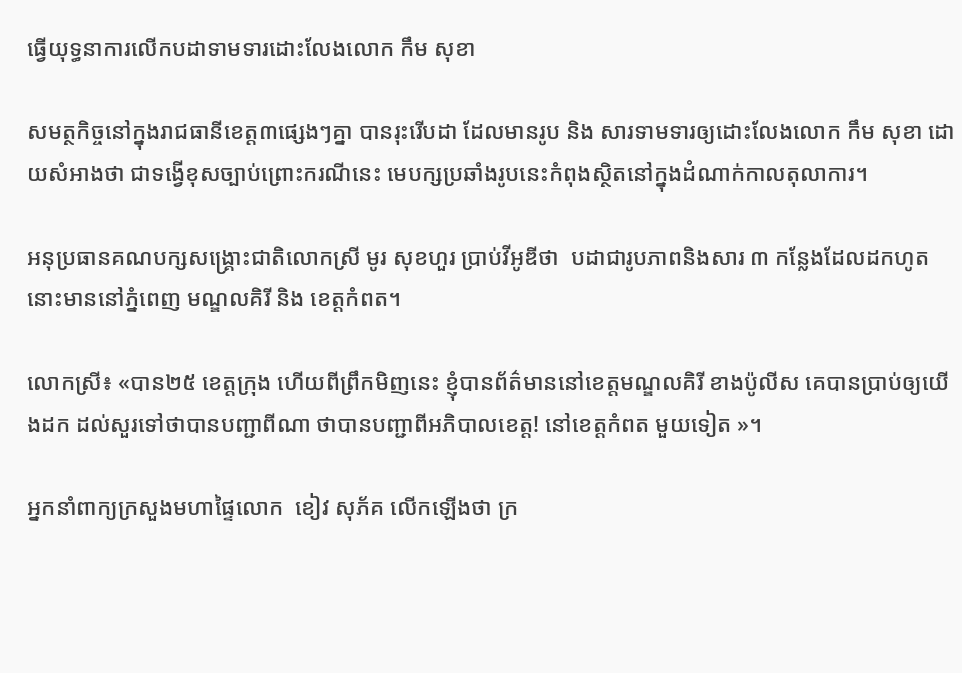ធ្វើយុទ្ធនាការលើកបដាទាមទារដោះលែងលោក កឹម សុខា

សមត្ថកិច្ចនៅក្នុងរាជធានីខេត្ត៣ផ្សេងៗគ្នា បានរុះរើបដា ដែលមានរូប និង សារទាមទារឲ្យដោះលែងលោក កឹម សុខា ដោយសំអាងថា ជាទង្វើខុសច្បាប់ព្រោះករណីនេះ មេបក្សប្រឆាំងរូបនេះកំពុងស្ថិតនៅក្នុងដំណាក់កាលតុលាការ។

អនុប្រធានគណបក្សសង្គ្រោះជាតិលោកស្រី មូរ សុខហួរ ប្រាប់វីអូឌីថា  បដាជារូបភាពនិងសារ ៣ កន្លែងដែលដកហូតនោះមាននៅភ្នំពេញ មណ្ឌលគិរី និង ខេត្តកំពត។

លោកស្រី៖ «បាន២៥ ខេត្តក្រុង ហើយពីព្រឹកមិញនេះ ខ្ញុំបានព័ត៌មាននៅខេត្តមណ្ឌលគិរី ខាងប៉ូលីស គេបានប្រាប់ឲ្យយើងដក ដល់សួរទៅថាបានបញ្ជាពីណា ថាបានបញ្ជាពីអភិបាលខេត្ត! នៅខេត្តកំពត មួយទៀត »។

អ្នកនាំពាក្យក្រសួងមហាផ្ទៃលោក  ខៀវ សុភ័គ លើកឡើងថា ក្រ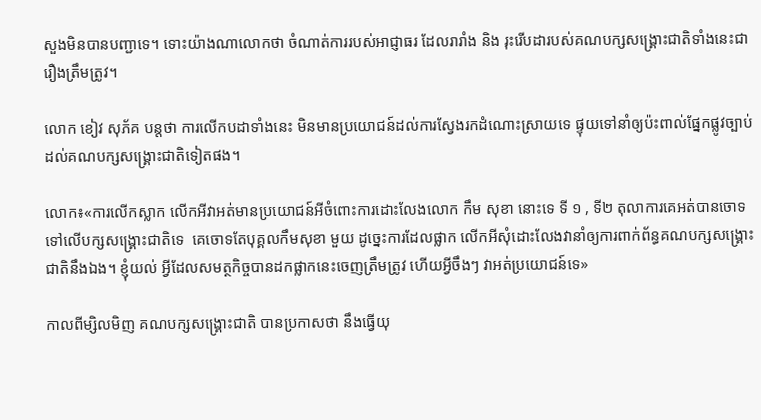សួងមិនបានបញ្ជាទេ។ ទោះយ៉ាងណាលោកថា ចំណាត់ការរបស់អាជ្ញាធរ ដែលរារាំង និង រុះរើបដារបស់គណបក្សសង្គ្រោះជាតិទាំងនេះជា រឿងត្រឹមត្រូវ។

លោក ខៀវ សុភ័គ បន្តថា ការលើកបដាទាំងនេះ មិនមានប្រយោជន៍ដល់ការស្វែងរកដំណោះស្រាយទេ ផ្ទុយទៅនាំឲ្យប៉ះពាល់ផ្នែកផ្លូវច្បាប់ដល់គណបក្សសង្គ្រោះជាតិទៀតផង។

លោក៖«ការលើកស្លាក លើកអីវាអត់មានប្រយោជន៍អីចំពោះការដោះលែងលោក កឹម សុខា នោះទេ ទី ១ , ទី២ តុលាការគេអត់បានចោទទៅលើបក្សសង្គ្រោះជាតិទេ  គេចោទតែបុគ្គលកឹមសុខា មួយ ដូច្នេះការដែលផ្លាក លើកអីសុំដោះលែងវានាំឲ្យការពាក់ព័ន្ធគណបក្សសង្គ្រោះជាតិនឹងឯង។ ខ្ញុំយល់ អ្វីដែលសមត្ថកិច្ចបានដកផ្លាកនេះចេញត្រឹមត្រូវ ហើយអ្វីចឹងៗ វាអត់ប្រយោជន៍ទេ»

កាលពីម្សិលមិញ គណបក្សសង្គ្រោះជាតិ បានប្រកាសថា នឹងធ្វើយុ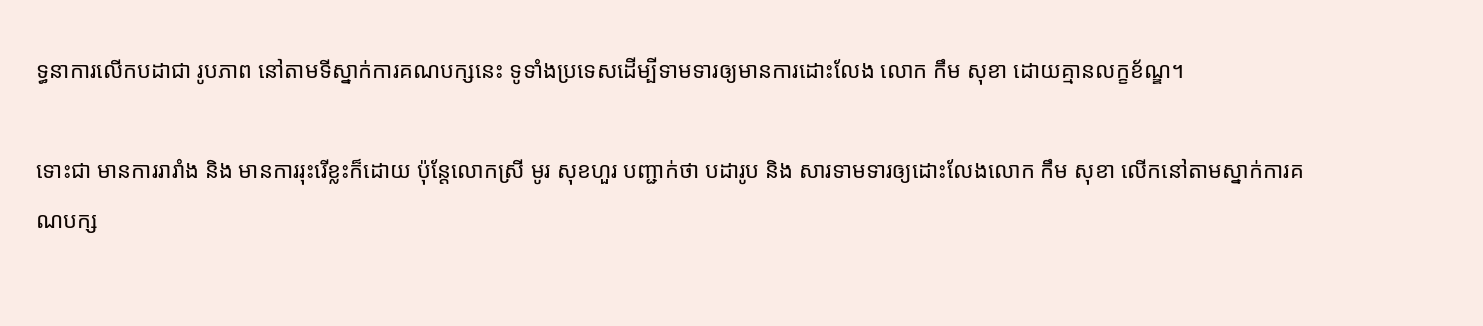ទ្ធនាការលើកបដាជា រូបភាព នៅតាមទីស្នាក់ការគណបក្សនេះ ទូទាំងប្រទេសដើម្បីទាមទារឲ្យមានការដោះលែង លោក កឹម សុខា ដោយគ្មានលក្ខខ័ណ្ឌ។

ទោះជា មានការរារាំង និង មានការរុះរើខ្លះក៏ដោយ ប៉ុន្តែលោកស្រី មូរ សុខហួរ បញ្ជាក់ថា បដារូប និង សារទាមទារឲ្យដោះលែងលោក កឹម សុខា លើកនៅតាមស្នាក់ការគណបក្ស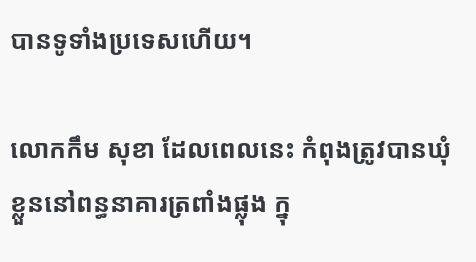បានទូទាំងប្រទេសហើយ។

លោកកឹម សុខា ដែលពេលនេះ កំពុងត្រូវបានឃុំខ្លួននៅពន្ធនាគារត្រពាំងផ្លុង ក្នុ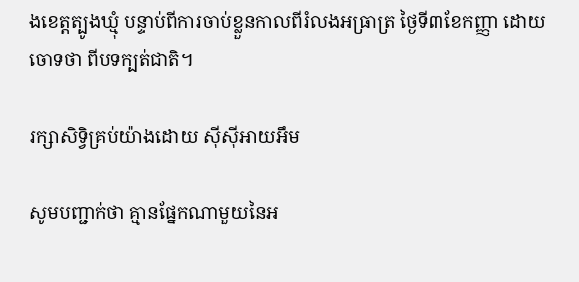ងខេត្តត្បូងឃ្មុំ បន្ទាប់ពីការចាប់ខ្លួនកាលពីរំលងអធ្រាត្រ ថ្ងៃទី៣ខែកញ្ញា ដោយចោទថា ពីបទក្បត់ជាតិ។

រក្សាសិទ្វិគ្រប់យ៉ាងដោយ ស៊ីស៊ីអាយអឹម

សូមបញ្ជាក់ថា គ្មានផ្នែកណាមួយនៃអ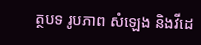ត្ថបទ រូបភាព សំឡេង និងវីដេ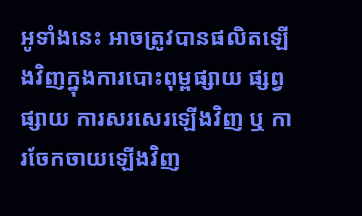អូទាំងនេះ អាចត្រូវបានផលិតឡើងវិញក្នុងការបោះពុម្ពផ្សាយ ផ្សព្វផ្សាយ ការសរសេរឡើងវិញ ឬ ការចែកចាយឡើងវិញ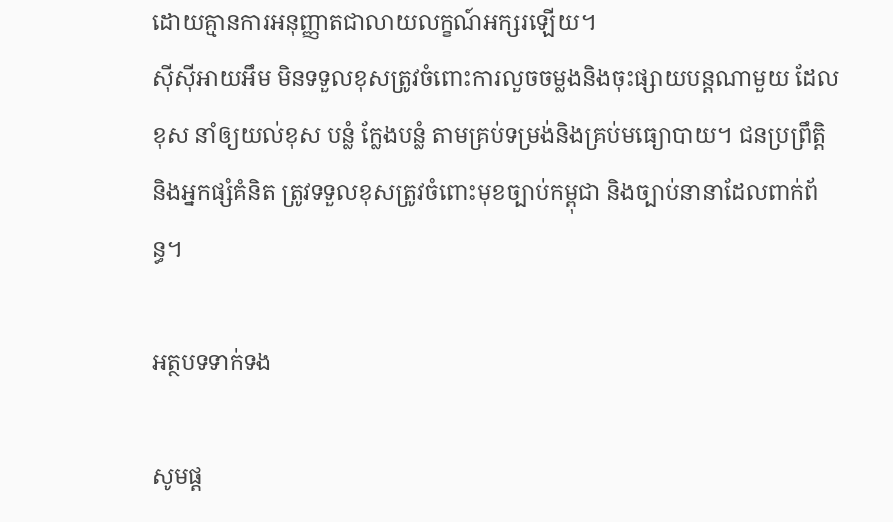ដោយគ្មានការអនុញ្ញាតជាលាយលក្ខណ៍អក្សរឡើយ។
ស៊ីស៊ីអាយអឹម មិនទទួលខុសត្រូវចំពោះការលួចចម្លងនិងចុះផ្សាយបន្តណាមួយ ដែលខុស នាំឲ្យយល់ខុស បន្លំ ក្លែងបន្លំ តាមគ្រប់ទម្រង់និងគ្រប់មធ្យោបាយ។ ជនប្រព្រឹត្តិ និងអ្នកផ្សំគំនិត ត្រូវទទួលខុសត្រូវចំពោះមុខច្បាប់កម្ពុជា និងច្បាប់នានាដែលពាក់ព័ន្ធ។

អត្ថបទទាក់ទង

សូមផ្ដ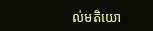ល់មតិយោ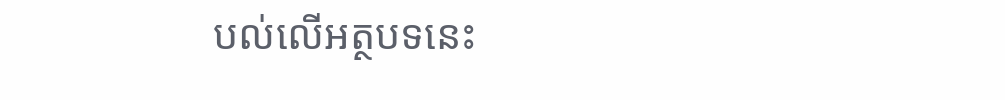បល់លើអត្ថបទនេះ